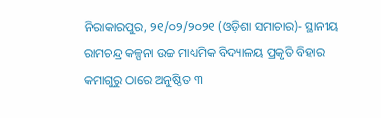ନିରାକାରପୁର, ୨୧/୦୨/୨୦୨୧ (ଓଡ଼ିଶା ସମାଚାର)- ସ୍ଥାନୀୟ ରାମଚନ୍ଦ୍ର କଳ୍ପନା ଉଚ୍ଚ ମାଧ୍ୟମିକ ବିଦ୍ୟାଳୟ ପ୍ରକୃତି ବିହାର କମାଗୁରୁ ଠାରେ ଅନୁଷ୍ଠିତ ୩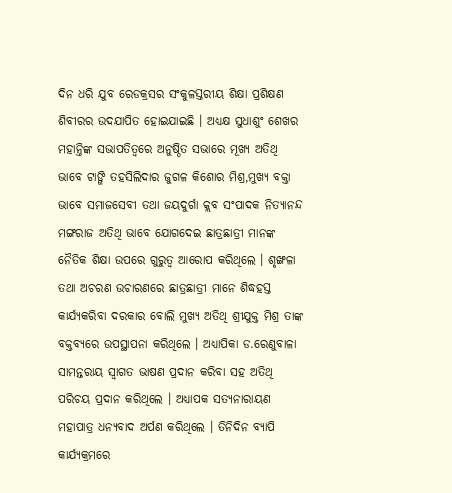ଦିନ ଧରି ଯୁବ ରେଡକ୍ରସର ସଂକୁଳସ୍ତରୀୟ ଶିକ୍ଷା ପ୍ରଶିକ୍ଷଣ ଶିବୀରର ଉଦଯାପିତ ହୋଇଯାଇଛି । ଅଧ୍ୟକ୍ଷ ସୁଧାଶୁଂ ଶେଖର ମହାନ୍ତିଙ୍କ ସଭାପତିତ୍ୱରେ ଅନୁଷ୍ଠିତ ସଭାରେ ମୂଖ୍ୟ ଅତିଥି ଭାବେ ଟାଙ୍ଗି ତହସିଲିଦାର ଜୁଗଳ କିଶୋର ମିଶ୍ର,ମୁଖ୍ୟ ବକ୍ତା ଭାବେ ସମାଜସେବୀ ତଥା ଜୟଦୁର୍ଗା କ୍ଲବ ସଂପାଦକ ନିତ୍ୟାନନ୍ଦ ମଙ୍ଗରାଜ ଅତିଥି ଭାବେ ଯୋଗଦେଇ ଛାତ୍ରଛାତ୍ରୀ ମାନଙ୍କ ନୈତିକ ଶିକ୍ଷା ଉପରେ ଗୁରୁତ୍ୱ ଆରୋପ କରିଥିଲେ । ଶୃଙ୍ଖଳା ତଥା ଅଚରଣ ଉଚାରଣରେ ଛାତ୍ରଛାତ୍ରୀ ମାନେ ଶିଦ୍ଧହସ୍ତ କାର୍ଯ୍ୟକରିବା ଦରକାର ବୋଲି ମୁଖ୍ୟ ଅତିଥି ଶ୍ରୀଯୁକ୍ତ ମିଶ୍ର ତାଙ୍କ ବକ୍ତବ୍ୟରେ ଉପସ୍ଥାପନା କରିଥିଲେ । ଅଧ୍ୟାପିକା ଡ.ରେଣୁବାଳା ସାମନ୍ତରାୟ ସ୍ୱାଗତ ଭାଷଣ ପ୍ରଦାନ କରିବା ସହ ଅତିଥି ପରିଚୟ ପ୍ରଦାନ କରିଥିଲେ । ଅଧ୍ୟାପକ ସତ୍ୟନାରାୟଣ ମହାପାତ୍ର ଧନ୍ୟବାଦ ଅର୍ପଣ କରିଥିଲେ । ତିନିଦିନ ବ୍ୟାପି କାର୍ଯ୍ୟକ୍ରମରେ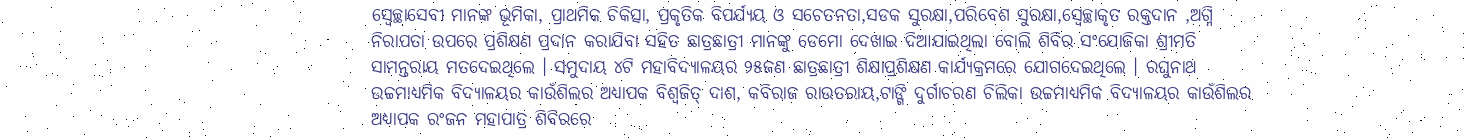ସ୍ୱେଚ୍ଛାସେବୀ ମାନଙ୍କ ଭୂମିକା, ପ୍ରାଥମିକ ଚିକିତ୍ସା, ପ୍ରକୃତିକ ବିପର୍ଯ୍ୟୟ ଓ ସଚେତନତା,ସଡକ ସୁରକ୍ଷା,ପରିବେଶ ସୁରକ୍ଷା,ସ୍ୱେଚ୍ଛାକୃତ ରକ୍ତଦାନ ,ଅଗ୍ନି ନିରାପତା ଉପରେ ପ୍ରଶିକ୍ଷଣ ପ୍ରଦାନ କରାଯିବା ସହିତ ଛାତ୍ରଛାତ୍ରୀ ମାନଙ୍କୁ ଡେମୋ ଦେଖାଇ ଦିଆଯାଇଥିଲା ବୋଲି ଶିବିର ସଂଯୋଜିକା ଶ୍ରୀମତି ସାମନ୍ତରାୟ ମତଦେଇଥିଲେ । ସମୁଦାୟ ୪ଟି ମହାବିଦ୍ୟାଳୟର ୨୫ଜଣ ଛାତ୍ରଛାତ୍ରୀ ଶିକ୍ଷାପ୍ରଶିକ୍ଷଣ କାର୍ଯ୍ୟକ୍ରମରେ ଯୋଗଦେଇଥିଲେ । ରଘୁନାଥ ଉଚ୍ଚମାଧ୍ୟମିକ ବିଦ୍ୟାଳୟର କାଉଁଶିଲର ଅଧ୍ୟାପକ ବିଶ୍ୱଜିତ୍ ଦାଶ, କବିରାଜ ରାଉତରାୟ,ଟାଙ୍ଗି ଦୁର୍ଗାଚରଣ ଚିଲିକା ଉଚ୍ଚମାଧ୍ୟମିକ ବିଦ୍ୟାଳୟର କାଉଁଶିଲର ଅଧ୍ୟାପକ ରଂଜନ ମହାପାତ୍ର ଶିବିରରେ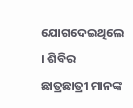ଯୋଗଦେଇଥିଲେ । ଶିବିର ଛାତ୍ରଛାତ୍ରୀ ମାନଙ୍କ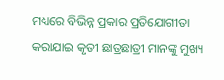ମଧ୍ୟରେ ବିଭିନ୍ନ ପ୍ରକାର ପ୍ରତିଯୋଗୀତା କରାଯାଇ କୃତୀ ଛାତ୍ରଛାତ୍ରୀ ମାନଙ୍କୁ ମୁଖ୍ୟ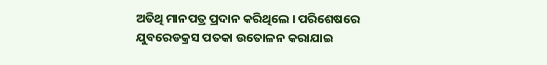ଅତିଥି ମାନପତ୍ର ପ୍ରଦାନ କରିଥିଲେ । ପରିଶେଷରେ ଯୁବରେଡକ୍ରସ ପତକା ଉତୋଳନ କରାଯାଇ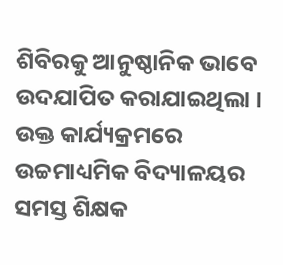ଶିବିରକୁ ଆନୁଷ୍ଠାନିକ ଭାବେ ଉଦଯାପିତ କରାଯାଇଥିଲା । ଉକ୍ତ କାର୍ଯ୍ୟକ୍ରମରେ ଉଚ୍ଚମାଧ୍ୟମିକ ବିଦ୍ୟାଳୟର ସମସ୍ତ ଶିକ୍ଷକ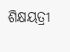ଶିକ୍ଷୟତ୍ରୀ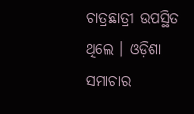ଚାତ୍ରଛାତ୍ରୀ ଉପସ୍ଥିତ ଥିଲେ । ଓଡ଼ିଶା ସମାଚାର